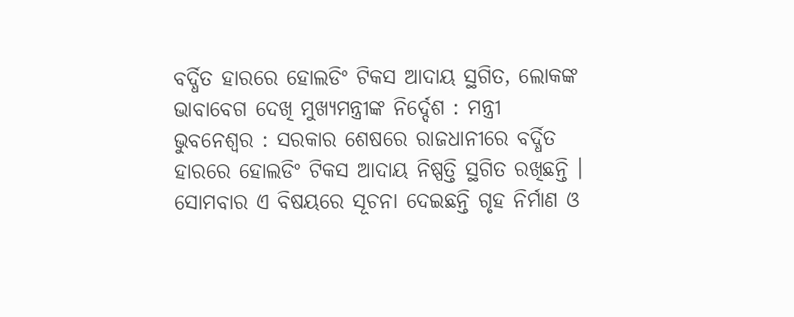ବର୍ଦ୍ଧିତ ହାରରେ ହୋଲଡିଂ ଟିକସ ଆଦାୟ ସ୍ଥଗିତ, ଲୋକଙ୍କ ଭାବାବେଗ ଦେଖି ମୁଖ୍ୟମନ୍ତ୍ରୀଙ୍କ ନିର୍ଦ୍ଦେଶ : ମନ୍ତ୍ରୀ
ଭୁବନେଶ୍ୱର : ସରକାର ଶେଷରେ ରାଜଧାନୀରେ ବର୍ଦ୍ଧିତ ହାରରେ ହୋଲଡିଂ ଟିକସ ଆଦାୟ ନିଷ୍ପତ୍ତି ସ୍ଥଗିତ ରଖିଛନ୍ତି । ସୋମବାର ଏ ବିଷୟରେ ସୂଚନା ଦେଇଛନ୍ତି ଗୃହ ନିର୍ମାଣ ଓ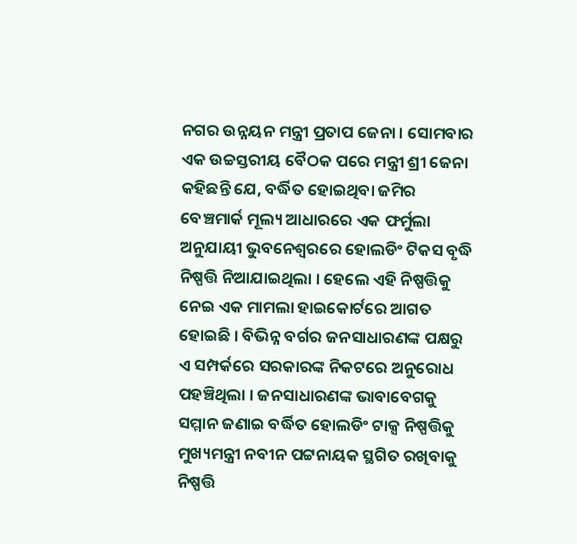ନଗର ଉନ୍ନୟନ ମନ୍ତ୍ରୀ ପ୍ରତାପ ଜେନା । ସୋମବାର ଏକ ଉଚ୍ଚସ୍ତରୀୟ ବୈଠକ ପରେ ମନ୍ତ୍ରୀ ଶ୍ରୀ ଜେନା କହିଛନ୍ତି ଯେ, ବର୍ଦ୍ଧିତ ହୋଇଥିବା ଜମିର ବେଞ୍ଚମାର୍କ ମୂଲ୍ୟ ଆଧାରରେ ଏକ ଫର୍ମୁଲା ଅନୁଯାୟୀ ଭୁବନେଶ୍ୱରରେ ହୋଲଡିଂ ଟିକସ ବୃଦ୍ଧି ନିଷ୍ପତ୍ତି ନିଆଯାଇଥିଲା । ହେଲେ ଏହି ନିଷ୍ପତ୍ତିକୁ ନେଇ ଏକ ମାମଲା ହାଇକୋର୍ଟରେ ଆଗତ ହୋଇଛି । ବିଭିନ୍ନ ବର୍ଗର ଜନସାଧାରଣଙ୍କ ପକ୍ଷରୁ ଏ ସମ୍ପର୍କରେ ସରକାରଙ୍କ ନିକଟରେ ଅନୁରୋଧ ପହଞ୍ଚିଥିଲା । ଜନସାଧାରଣଙ୍କ ଭାବାବେଗକୁ ସମ୍ମାନ ଜଣାଇ ବର୍ଦ୍ଧିତ ହୋଲଡିଂ ଟାକ୍ସ ନିଷ୍ପତ୍ତିକୁ ମୁଖ୍ୟମନ୍ତ୍ରୀ ନବୀନ ପଟ୍ଟନାୟକ ସ୍ଥଗିତ ରଖିବାକୁ ନିଷ୍ପତ୍ତି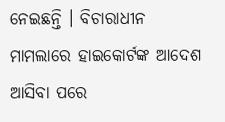ନେଇଛନ୍ତି । ବିଚାରାଧୀନ ମାମଲାରେ ହାଇକୋର୍ଟଙ୍କ ଆଦେଶ ଆସିବା ପରେ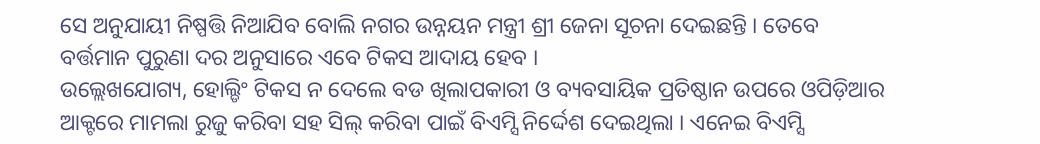ସେ ଅନୁଯାୟୀ ନିଷ୍ପତ୍ତି ନିଆଯିବ ବୋଲି ନଗର ଉନ୍ନୟନ ମନ୍ତ୍ରୀ ଶ୍ରୀ ଜେନା ସୂଚନା ଦେଇଛନ୍ତି । ତେବେ ବର୍ତ୍ତମାନ ପୁରୁଣା ଦର ଅନୁସାରେ ଏବେ ଟିକସ ଆଦାୟ ହେବ ।
ଉଲ୍ଲେଖଯୋଗ୍ୟ, ହୋଲ୍ଡିଂ ଟିକସ ନ ଦେଲେ ବଡ ଖିଲାପକାରୀ ଓ ବ୍ୟବସାୟିକ ପ୍ରତିଷ୍ଠାନ ଉପରେ ଓପିଡ଼ିଆର ଆକ୍ଟରେ ମାମଲା ରୁଜୁ କରିବା ସହ ସିଲ୍ କରିବା ପାଇଁ ବିଏମ୍ସି ନିର୍ଦ୍ଦେଶ ଦେଇଥିଲା । ଏନେଇ ବିଏମ୍ସି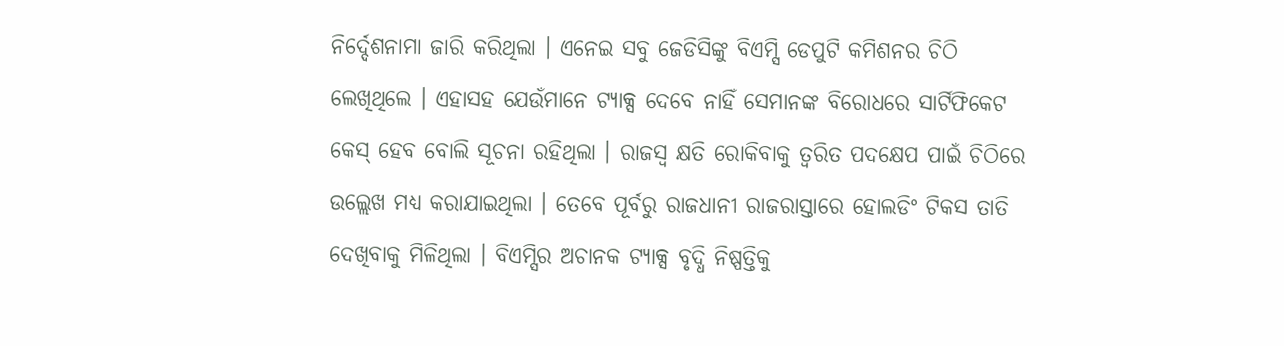ନିର୍ଦ୍ଦେଶନାମା ଜାରି କରିଥିଲା । ଏନେଇ ସବୁ ଜେଡିସିଙ୍କୁ ବିଏମ୍ସି ଡେପୁଟି କମିଶନର ଚିଠି ଲେଖିଥିଲେ । ଏହାସହ ଯେଉଁମାନେ ଟ୍ୟାକ୍ସ ଦେବେ ନାହିଁ ସେମାନଙ୍କ ବିରୋଧରେ ସାର୍ଟିଫିକେଟ କେସ୍ ହେବ ବୋଲି ସୂଚନା ରହିଥିଲା । ରାଜସ୍ୱ କ୍ଷତି ରୋକିବାକୁ ତ୍ୱରିତ ପଦକ୍ଷେପ ପାଇଁ ଚିଠିରେ ଉଲ୍ଲେଖ ମଧ୍ୟ କରାଯାଇଥିଲା । ତେବେ ପୂର୍ବରୁ ରାଜଧାନୀ ରାଜରାସ୍ତାରେ ହୋଲଡିଂ ଟିକସ ତାତି ଦେଖିବାକୁ ମିଳିଥିଲା । ବିଏମ୍ସିର ଅଚାନକ ଟ୍ୟାକ୍ସ ବୃଦ୍ଧି ନିଷ୍ପତ୍ତିକୁ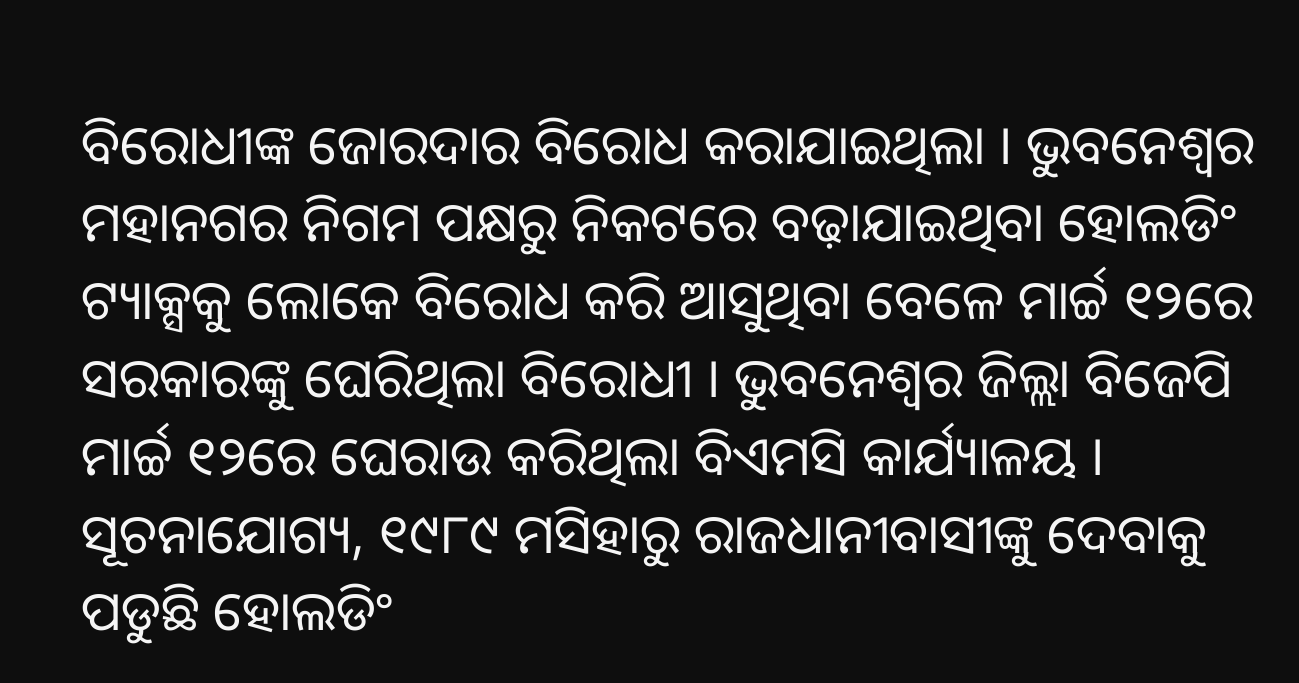ବିରୋଧୀଙ୍କ ଜୋରଦାର ବିରୋଧ କରାଯାଇଥିଲା । ଭୁବନେଶ୍ୱର ମହାନଗର ନିଗମ ପକ୍ଷରୁ ନିକଟରେ ବଢ଼ାଯାଇଥିବା ହୋଲଡିଂ ଟ୍ୟାକ୍ସକୁ ଲୋକେ ବିରୋଧ କରି ଆସୁଥିବା ବେଳେ ମାର୍ଚ୍ଚ ୧୨ରେ ସରକାରଙ୍କୁ ଘେରିଥିଲା ବିରୋଧୀ । ଭୁବନେଶ୍ୱର ଜିଲ୍ଲା ବିଜେପି ମାର୍ଚ୍ଚ ୧୨ରେ ଘେରାଉ କରିଥିଲା ବିଏମସି କାର୍ଯ୍ୟାଳୟ ।
ସୂଚନାଯୋଗ୍ୟ, ୧୯୮୯ ମସିହାରୁ ରାଜଧାନୀବାସୀଙ୍କୁ ଦେବାକୁ ପଡୁଛି ହୋଲଡିଂ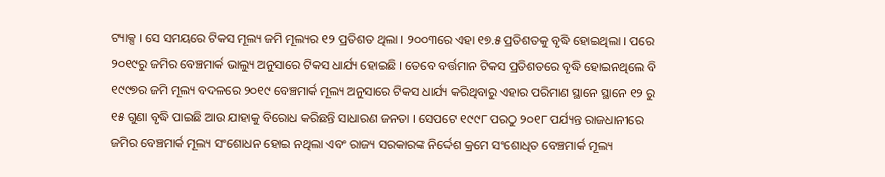ଟ୍ୟାକ୍ସ । ସେ ସମୟରେ ଟିକସ ମୂଲ୍ୟ ଜମି ମୂଲ୍ୟର ୧୨ ପ୍ରତିଶତ ଥିଲା । ୨୦୦୩ରେ ଏହା ୧୭.୫ ପ୍ରତିଶତକୁ ବୃଦ୍ଧି ହୋଇଥିଲା । ପରେ ୨୦୧୯ରୁ ଜମିର ବେଞ୍ଚମାର୍କ ଭାଲ୍ୟୁ ଅନୁସାରେ ଟିକସ ଧାର୍ଯ୍ୟ ହୋଇଛି । ତେବେ ବର୍ତ୍ତମାନ ଟିକସ ପ୍ରତିଶତରେ ବୃଦ୍ଧି ହୋଇନଥିଲେ ବି ୧୯୯୭ର ଜମି ମୂଲ୍ୟ ବଦଳରେ ୨୦୧୯ ବେଞ୍ଚମାର୍କ ମୂଲ୍ୟ ଅନୁସାରେ ଟିକସ ଧାର୍ଯ୍ୟ କରିଥିବାରୁ ଏହାର ପରିମାଣ ସ୍ଥାନେ ସ୍ଥାନେ ୧୨ ରୁ ୧୫ ଗୁଣା ବୃଦ୍ଧି ପାଇଛି ଆଉ ଯାହାକୁ ବିରୋଧ କରିଛନ୍ତି ସାଧାରଣ ଜନତା । ସେପଟେ ୧୯୯୮ ପରଠୁ ୨୦୧୮ ପର୍ଯ୍ୟନ୍ତ ରାଜଧାନୀରେ ଜମିର ବେଞ୍ଚମାର୍କ ମୂଲ୍ୟ ସଂଶୋଧନ ହୋଇ ନଥିଲା ଏବଂ ରାଜ୍ୟ ସରକାରଙ୍କ ନିର୍ଦ୍ଦେଶ କ୍ରମେ ସଂଶୋଧିତ ବେଞ୍ଚମାର୍କ ମୂଲ୍ୟ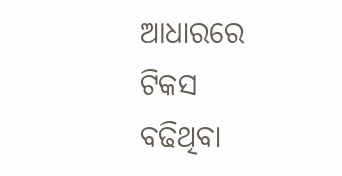ଆଧାରରେ ଟିକସ ବଢିଥିବା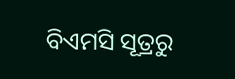ବିଏମସି ସୂତ୍ରରୁ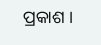ପ୍ରକାଶ ।